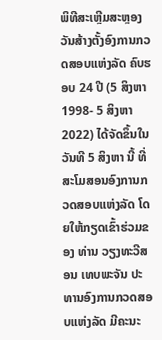ພິທີສະເຫຼີມສະຫຼອງວັນສ້າງຕັ້ງອົງການກວດສອບແຫ່ງລັດ ຄົບຮອບ 24 ປີ (5 ສິງຫາ 1998- 5 ສິງຫາ 2022) ໄດ້ຈັດຂຶ້ນໃນວັນທີ 5 ສິງຫາ ນີ້ ທີ່ສະໂມສອນອົງການກວດສອບແຫ່ງລັດ ໂດຍໃຫ້ກຽດເຂົ້າຮ່ວມຂອງ ທ່ານ ວຽງທະວີສອນ ເທບພະຈັນ ປະທານອົງການກວດສອບແຫ່ງລັດ ມີຄະນະ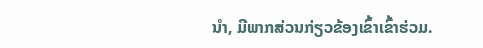ນຳ, ມີພາກສ່ວນກ່ຽວຂ້ອງເຂົ້າເຂົ້າຮ່ວມ.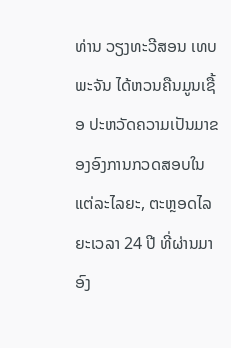ທ່ານ ວຽງທະວີສອນ ເທບພະຈັນ ໄດ້ຫວນຄືນມູນເຊື້ອ ປະຫວັດຄວາມເປັນມາຂອງອົງການກວດສອບໃນແຕ່ລະໄລຍະ, ຕະຫຼອດໄລຍະເວລາ 24 ປີ ທີ່ຜ່ານມາ ອົງ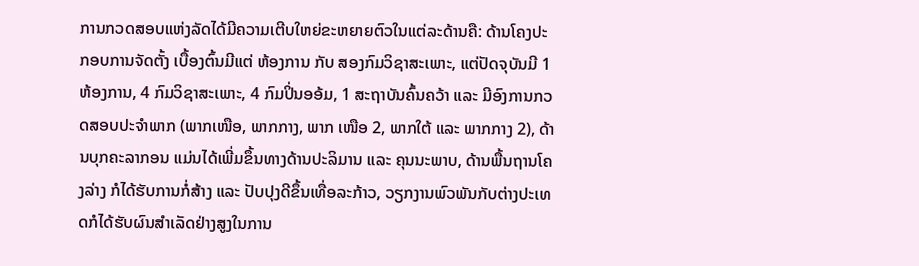ການກວດສອບແຫ່ງລັດໄດ້ມີຄວາມເຕີບໃຫຍ່ຂະຫຍາຍຕົວໃນແຕ່ລະດ້ານຄື: ດ້ານໂຄງປະກອບການຈັດຕັ້ງ ເບື້ອງຕົ້ນມີແຕ່ ຫ້ອງການ ກັບ ສອງກົມວິຊາສະເພາະ, ແຕ່ປັດຈຸບັນມີ 1 ຫ້ອງການ, 4 ກົມວິຊາສະເພາະ, 4 ກົມປິ່ນອອ້ມ, 1 ສະຖາບັນຄົ້ນຄວ້າ ແລະ ມີອົງການກວດສອບປະຈຳພາກ (ພາກເໜືອ, ພາກກາງ, ພາກ ເໜືອ 2, ພາກໃຕ້ ແລະ ພາກກາງ 2), ດ້ານບຸກຄະລາກອນ ແມ່ນໄດ້ເພີ່ມຂຶ້ນທາງດ້ານປະລິມານ ແລະ ຄຸນນະພາບ, ດ້ານພື້ນຖານໂຄງລ່າງ ກໍໄດ້ຮັບການກໍ່ສ້າງ ແລະ ປັບປຸງດີຂຶ້ນເທື່ອລະກ້າວ, ວຽກງານພົວພັນກັບຕ່າງປະເທດກໍໄດ້ຮັບຜົນສຳເລັດຢ່າງສູງໃນການ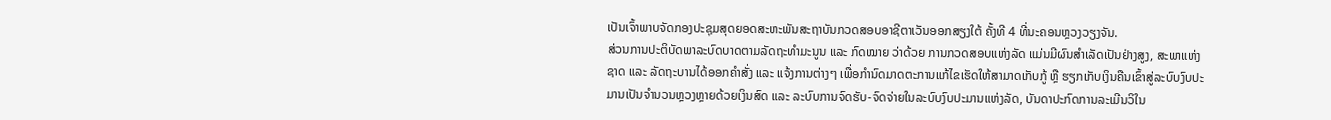ເປັນເຈົ້າພາບຈັດກອງປະຊຸມສຸດຍອດສະຫະພັນສະຖາບັນກວດສອບອາຊີຕາເວັນອອກສຽງໃຕ້ ຄັ້ງທີ 4 ທີ່ນະຄອນຫຼວງວຽງຈັນ.
ສ່ວນການປະຕິບັດພາລະບົດບາດຕາມລັດຖະທຳມະນູນ ແລະ ກົດໝາຍ ວ່າດ້ວຍ ການກວດສອບແຫ່ງລັດ ແມ່ນມີຜົນສຳເລັດເປັນຢ່າງສູງ, ສະພາແຫ່ງຊາດ ແລະ ລັດຖະບານໄດ້ອອກຄຳສັ່ງ ແລະ ແຈ້ງການຕ່າງໆ ເພື່ອກຳນົດມາດຕະການແກ້ໄຂເຮັດໃຫ້ສາມາດເກັບກູ້ ຫຼື ຮຽກເກັບເງິນຄືນເຂົ້າສູ່ລະບົບງົບປະມານເປັນຈຳນວນຫຼວງຫຼາຍດ້ວຍເງິນສົດ ແລະ ລະບົບການຈົດຮັບ-ຈົດຈ່າຍໃນລະບົບງົບປະມານແຫ່ງລັດ, ບັນດາປະກົດການລະເມີນວິໃນ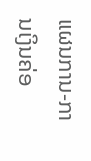ແຜນການ-ການເງິນຄ່ອ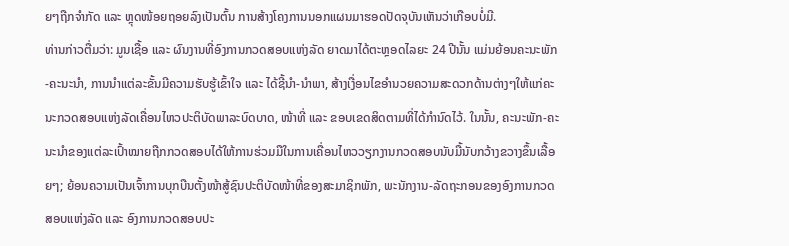ຍໆຖືກຈຳກັດ ແລະ ຫຼຸດໜ້ອຍຖອຍລົງເປັນຕົ້ນ ການສ້າງໂຄງການນອກແຜນມາຮອດປັດຈຸບັນເຫັນວ່າເກືອບບໍ່ມີ.
ທ່ານກ່າວຕື່ມວ່າ: ມູນເຊື້ອ ແລະ ຜົນງານທີ່ອົງການກວດສອບແຫ່ງລັດ ຍາດມາໄດ້ຕະຫຼອດໄລຍະ 24 ປີນັ້ນ ແມ່ນຍ້ອນຄະນະພັກ-ຄະນະນໍາ, ການນໍາແຕ່ລະຂັ້ນມີຄວາມຮັບຮູ້ເຂົ້າໃຈ ແລະ ໄດ້ຊີ້ນຳ-ນຳພາ, ສ້າງເງື່ອນໄຂອຳນວຍຄວາມສະດວກດ້ານຕ່າງໆໃຫ້ແກ່ຄະນະກວດສອບແຫ່ງລັດເຄື່ອນໄຫວປະຕິບັດພາລະບົດບາດ, ໜ້າທີ່ ແລະ ຂອບເຂດສິດຕາມທີ່ໄດ້ກຳນົດໄວ້. ໃນນັ້ນ, ຄະນະພັກ-ຄະນະນຳຂອງແຕ່ລະເປົ້າໝາຍຖືກກວດສອບໄດ້ໃຫ້ການຮ່ວມມືໃນການເຄື່ອນໄຫວວຽກງານກວດສອບນັບມື້ນັບກວ້າງຂວາງຂຶ້ນເລື້ອຍໆ; ຍ້ອນຄວາມເປັນເຈົ້າການບຸກບືນຕັ້ງໜ້າສູ້ຊົນປະຕິບັດໜ້າທີ່ຂອງສະມາຊິກພັກ, ພະນັກງານ-ລັດຖະກອນຂອງອົງການກວດສອບແຫ່ງລັດ ແລະ ອົງການກວດສອບປະ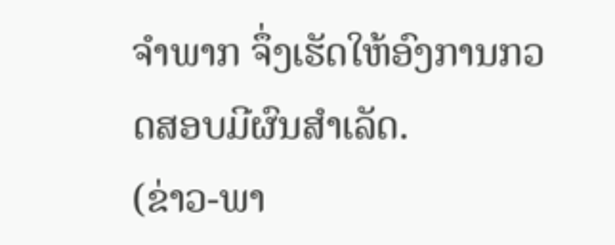ຈຳພາກ ຈຶ່ງເຮັດໃຫ້ອົງການກວດສອບມີຜົນສຳເລັດ.
(ຂ່າວ-ພາ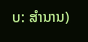ບ: ສຳນານ)